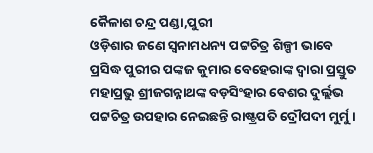କୈଳାଶ ଚନ୍ଦ୍ର ପଣ୍ଡା,ପୁରୀ
ଓଡ଼ିଶାର ଜଣେ ସ୍ୱନାମଧନ୍ୟ ପଟ୍ଟଚିତ୍ର ଶିଳ୍ପୀ ଭାବେ ପ୍ରସିଦ୍ଧ ପୁରୀର ପଙ୍କଜ କୁମାର ବେହେରାଙ୍କ ଦ୍ୱାରା ପ୍ରସ୍ତୁତ ମହାପ୍ରଭୁ ଶ୍ରୀଜଗନ୍ନାଥଙ୍କ ବଡ଼ସିଂହାର ବେଶର ଦୁର୍ଲ୍ଲଭ ପଟ୍ଟଚିତ୍ର ଉପହାର ନେଇଛନ୍ତି ରାଷ୍ଟ୍ରପତି ଦ୍ରୌପଦୀ ମୁର୍ମୁ ।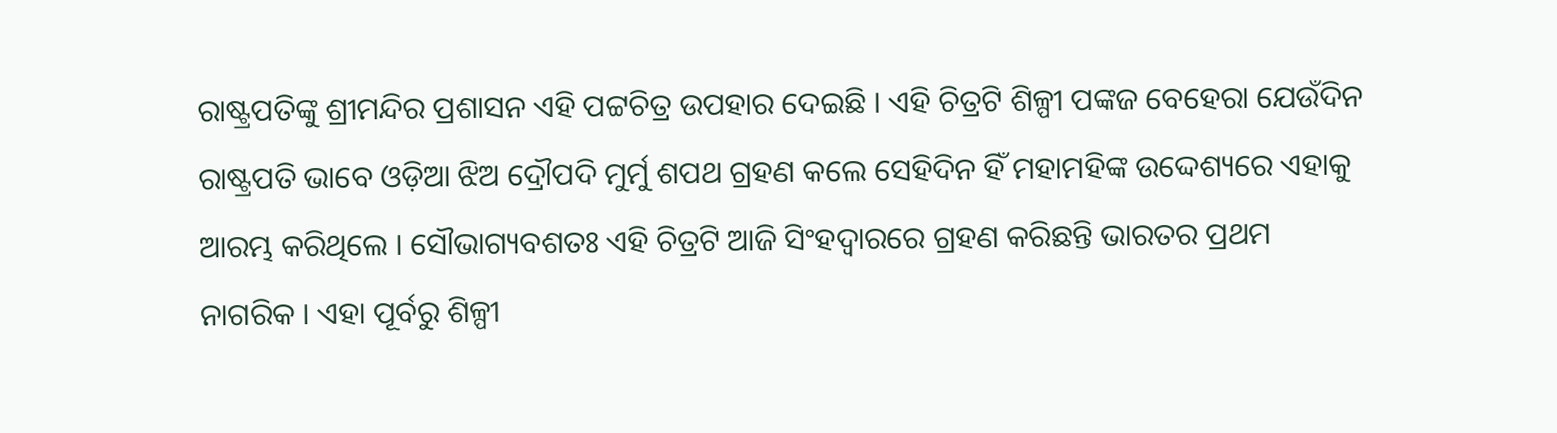ରାଷ୍ଟ୍ରପତିଙ୍କୁ ଶ୍ରୀମନ୍ଦିର ପ୍ରଶାସନ ଏହି ପଟ୍ଟଚିତ୍ର ଉପହାର ଦେଇଛି । ଏହି ଚିତ୍ରଟି ଶିଳ୍ପୀ ପଙ୍କଜ ବେହେରା ଯେଉଁଦିନ ରାଷ୍ଟ୍ରପତି ଭାବେ ଓଡ଼ିଆ ଝିଅ ଦ୍ରୌପଦି ମୁର୍ମୁ ଶପଥ ଗ୍ରହଣ କଲେ ସେହିଦିନ ହିଁ ମହାମହିଙ୍କ ଉଦ୍ଦେଶ୍ୟରେ ଏହାକୁ ଆରମ୍ଭ କରିଥିଲେ । ସୌଭାଗ୍ୟବଶତଃ ଏହି ଚିତ୍ରଟି ଆଜି ସିଂହଦ୍ୱାରରେ ଗ୍ରହଣ କରିଛନ୍ତି ଭାରତର ପ୍ରଥମ ନାଗରିକ । ଏହା ପୂର୍ବରୁ ଶିଳ୍ପୀ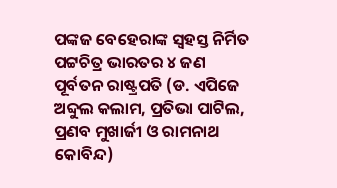ପଙ୍କଜ ବେହେରାଙ୍କ ସ୍ୱହସ୍ତ ନିର୍ମିତ ପଟ୍ଟଚିତ୍ର ଭାରତର ୪ ଜଣ ପୂର୍ବତନ ରାଷ୍ଟ୍ରପତି (ଡ. ଏପିଜେ ଅବ୍ଦୁଲ କଲାମ, ପ୍ରତିଭା ପାଟିଲ, ପ୍ରଣବ ମୁଖାର୍ଜୀ ଓ ରାମନାଥ କୋବିନ୍ଦ)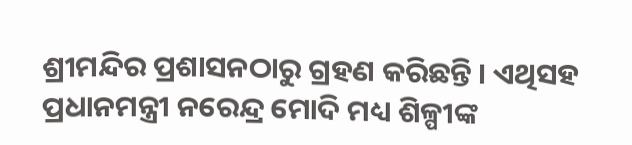ଶ୍ରୀମନ୍ଦିର ପ୍ରଶାସନଠାରୁ ଗ୍ରହଣ କରିଛନ୍ତି । ଏଥିସହ ପ୍ରଧାନମନ୍ତ୍ରୀ ନରେନ୍ଦ୍ର ମୋଦି ମଧ୍ୟ ଶିଳ୍ପୀଙ୍କ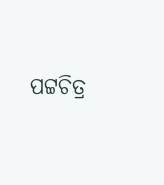ପଟ୍ଟଚିତ୍ର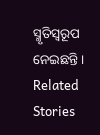ସ୍ମୃତିସ୍ୱରୂପ ନେଇଛନ୍ତି ।
Related Stories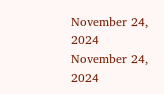November 24, 2024
November 24, 2024